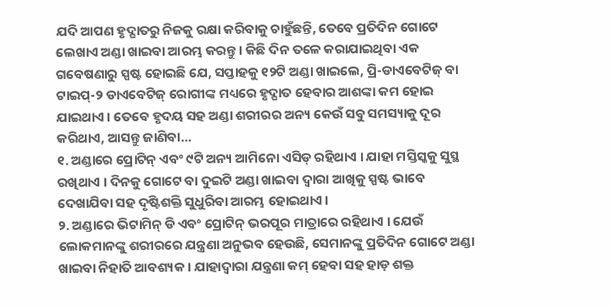ଯଦି ଆପଣ ହୃଦ୍ଘାତରୁ ନିଜକୁ ରକ୍ଷା କରିବାକୁ ଚାହୁଁଛନ୍ତି, ତେବେ ପ୍ରତିଦିନ ଗୋଟେ ଲେଖାଏ ଅଣ୍ଡା ଖାଇବା ଆରମ୍ଭ କରନ୍ତୁ । କିଛି ଦିନ ତଳେ କରାଯାଇଥିବା ଏକ ଗବେଷଣାରୁ ସ୍ପଷ୍ଟ ହୋଇଛି ଯେ, ସପ୍ତାହକୁ ୧୨ଟି ଅଣ୍ଡା ଖାଇଲେ, ପ୍ରି-ଡାଏବେଟିଜ୍ ବା ଟାଇପ୍-୨ ଡାଏବେଟିଜ୍ ରୋଗୀଙ୍କ ମଧ୍ୟରେ ହୃଦ୍ଘାତ ହେବାର ଆଶଙ୍କା କମ ହୋଇ ଯାଇଥାଏ । ତେବେ ହୃଦୟ ସହ ଅଣ୍ଡା ଶରୀରର ଅନ୍ୟ କେଉଁ ସବୁ ସମସ୍ୟାକୁ ଦୂର କରିଥାଏ, ଆସନ୍ତୁ ଜାଣିବା…
୧. ଅଣ୍ଡାରେ ପ୍ରୋଟିନ୍ ଏବଂ ୯ଟି ଅନ୍ୟ ଆମିନୋ ଏସିଡ୍ ରହିଥାଏ । ଯାହା ମସ୍ତିସ୍କକୁ ସୁସ୍ଥ ରଖିଥାଏ । ଦିନକୁ ଗୋଟେ ବା ଦୁଇଟି ଅଣ୍ଡା ଖାଇବା ଦ୍ୱାରା ଆଖିକୁ ସ୍ପଷ୍ଟ ଭାବେ ଦେଖାଯିବା ସହ ଦୃଷ୍ଟିଶକ୍ତି ସୁଧୁରିବା ଆରମ୍ଭ ହୋଇଥାଏ ।
୨. ଅଣ୍ଡାରେ ଭିଟାମିନ୍ ଡି ଏବଂ ପ୍ରୋଟିନ୍ ଭରପୂର ମାତ୍ରାରେ ରହିଥାଏ । ଯେଉଁ ଲୋକମାନଙ୍କୁ ଶରୀରରେ ଯନ୍ତ୍ରଣା ଅନୁଭବ ହେଉଛି, ସେମାନଙ୍କୁ ପ୍ରତିଦିନ ଗୋଟେ ଅଣ୍ଡା ଖାଇବା ନିହାତି ଆବଶ୍ୟକ । ଯାହାଦ୍ୱାରା ଯନ୍ତ୍ରଣା କମ୍ ହେବା ସହ ହାଡ଼ ଶକ୍ତ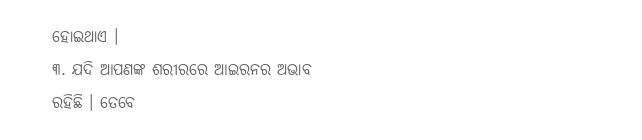ହୋଇଥାଏ ।
୩. ଯଦି ଆପଣଙ୍କ ଶରୀରରେ ଆଇରନର ଅଭାବ ରହିଛି । ତେବେ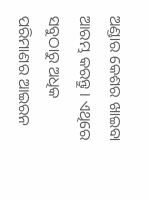ଅଣ୍ଡାର କେଶର ଖାଇବା ଆରମ୍ଭ କରନ୍ତୁ । ଏଥିରେ ସବୁଠାରୁ ଅଧିକ ପରିମାଣର ଆଇରନ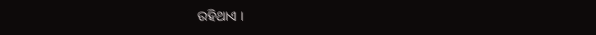ରହିଥାଏ ।